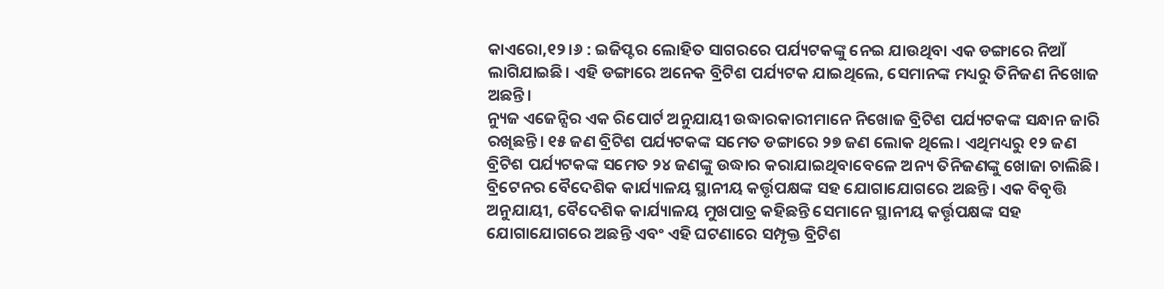କାଏରୋ,୧୨।୬ : ଇଜିପ୍ଟର ଲୋହିତ ସାଗରରେ ପର୍ଯ୍ୟଟକଙ୍କୁ ନେଇ ଯାଉଥିବା ଏକ ଡଙ୍ଗାରେ ନିଆଁ ଲାଗିଯାଇଛି। ଏହି ଡଙ୍ଗାରେ ଅନେକ ବ୍ରିଟିଶ ପର୍ଯ୍ୟଟକ ଯାଇଥିଲେ, ସେମାନଙ୍କ ମଧ୍ୟରୁ ତିନିଜଣ ନିଖୋଜ ଅଛନ୍ତି।
ନ୍ୟୁଜ ଏଜେନ୍ସିର ଏକ ରିପୋର୍ଟ ଅନୁଯାୟୀ ଉଦ୍ଧାରକାରୀମାନେ ନିଖୋଜ ବ୍ରିଟିଶ ପର୍ଯ୍ୟଟକଙ୍କ ସନ୍ଧାନ ଜାରି ରଖିଛନ୍ତି। ୧୫ ଜଣ ବ୍ରିଟିଶ ପର୍ଯ୍ୟଟକଙ୍କ ସମେତ ଡଙ୍ଗାରେ ୨୭ ଜଣ ଲୋକ ଥିଲେ। ଏଥିମଧ୍ୟରୁ ୧୨ ଜଣ ବ୍ରିଟିଶ ପର୍ଯ୍ୟଟକଙ୍କ ସମେତ ୨୪ ଜଣଙ୍କୁ ଉଦ୍ଧାର କରାଯାଇଥିବାବେଳେ ଅନ୍ୟ ତିନିଜଣଙ୍କୁ ଖୋଜା ଚାଲିଛି।
ବ୍ରିଟେନର ବୈଦେଶିକ କାର୍ଯ୍ୟାଳୟ ସ୍ଥାନୀୟ କର୍ତ୍ତୃପକ୍ଷଙ୍କ ସହ ଯୋଗାଯୋଗରେ ଅଛନ୍ତି। ଏକ ବିବୃତ୍ତି ଅନୁଯାୟୀ, ବୈଦେଶିକ କାର୍ଯ୍ୟାଳୟ ମୁଖପାତ୍ର କହିଛନ୍ତି ସେମାନେ ସ୍ଥାନୀୟ କର୍ତ୍ତୃପକ୍ଷଙ୍କ ସହ ଯୋଗାଯୋଗରେ ଅଛନ୍ତି ଏବଂ ଏହି ଘଟଣାରେ ସମ୍ପୃକ୍ତ ବ୍ରିଟିଶ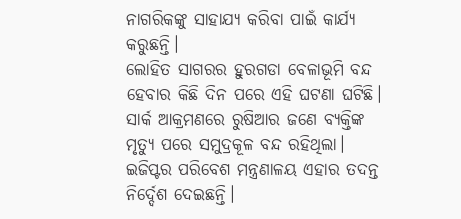ନାଗରିକଙ୍କୁ ସାହାଯ୍ୟ କରିବା ପାଇଁ କାର୍ଯ୍ୟ କରୁଛନ୍ତି।
ଲୋହିତ ସାଗରର ହୁରଗଡା ବେଳାଭୂମି ବନ୍ଦ ହେବାର କିଛି ଦିନ ପରେ ଏହି ଘଟଣା ଘଟିଛି। ସାର୍କ ଆକ୍ରମଣରେ ରୁଷିଆର ଜଣେ ବ୍ୟକ୍ତିଙ୍କ ମୃତ୍ୟୁ ପରେ ସମୁଦ୍ରକୂଳ ବନ୍ଦ ରହିଥିଲା।
ଇଜିପ୍ଟର ପରିବେଶ ମନ୍ତ୍ରଣାଳୟ ଏହାର ତଦନ୍ତ ନିର୍ଦ୍ଦେଶ ଦେଇଛନ୍ତି।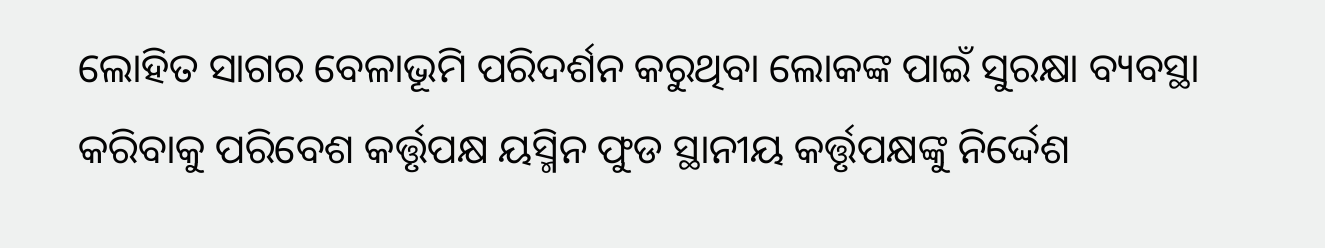ଲୋହିତ ସାଗର ବେଳାଭୂମି ପରିଦର୍ଶନ କରୁଥିବା ଲୋକଙ୍କ ପାଇଁ ସୁରକ୍ଷା ବ୍ୟବସ୍ଥା କରିବାକୁ ପରିବେଶ କର୍ତ୍ତୃପକ୍ଷ ୟସ୍ମିନ ଫୁଡ ସ୍ଥାନୀୟ କର୍ତ୍ତୃପକ୍ଷଙ୍କୁ ନିର୍ଦ୍ଦେଶ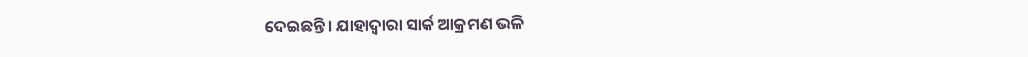ଦେଇଛନ୍ତି। ଯାହାଦ୍ୱାରା ସାର୍କ ଆକ୍ରମଣ ଭଳି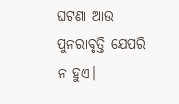ଘଟଣା ଆଉ ପୁନରାବୃତ୍ତି ଯେପରି ନ ହୁଏ।